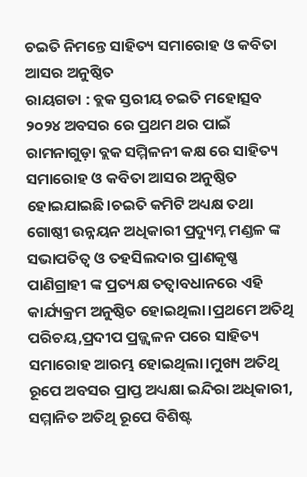ଚଇତି ନିମନ୍ତେ ସାହିତ୍ୟ ସମାରୋହ ଓ କବିତା ଆସର ଅନୁଷ୍ଠିତ
ରାୟଗଡା : ବ୍ଲକ ସ୍ତରୀୟ ଚଇତି ମହୋତ୍ସବ ୨୦୨୪ ଅବସର ରେ ପ୍ରଥମ ଥର ପାଇଁ ରାମନାଗୁଡ଼ା ବ୍ଲକ ସମ୍ମିଳନୀ କକ୍ଷ ରେ ସାହିତ୍ୟ ସମାରୋହ ଓ କବିତା ଆସର ଅନୁଷ୍ଠିତ ହୋଇଯାଇଛି।ଚଇତି କମିଟି ଅଧ୍ୟକ୍ଷ ତଥା ଗୋଷ୍ଠୀ ଉନ୍ନୟନ ଅଧିକାରୀ ପ୍ରଦ୍ୟୁମ୍ନ ମଣ୍ଡଳ ଙ୍କ ସଭାପତିତ୍ବ ଓ ତହସିଲଦାର ପ୍ରାଣକୃଷ୍ଣ ପାଣିଗ୍ରାହୀ ଙ୍କ ପ୍ରତ୍ୟକ୍ଷ ତତ୍ବାବଧାନରେ ଏହି କାର୍ଯ୍ୟକ୍ରମ ଅନୁଷ୍ଠିତ ହୋଇଥିଲା।ପ୍ରଥମେ ଅତିଥି ପରିଚୟ,ପ୍ରଦୀପ ପ୍ରଜ୍ଜ୍ୱଳନ ପରେ ସାହିତ୍ୟ ସମାରୋହ ଆରମ୍ଭ ହୋଇଥିଲା।ମୁଖ୍ୟ ଅତିଥି ରୂପେ ଅବସର ପ୍ରାପ୍ତ ଅଧ୍ୟକ୍ଷା ଇନ୍ଦିରା ଅଧିକାରୀ, ସମ୍ମାନିତ ଅତିଥି ରୂପେ ବିଶିଷ୍ଟ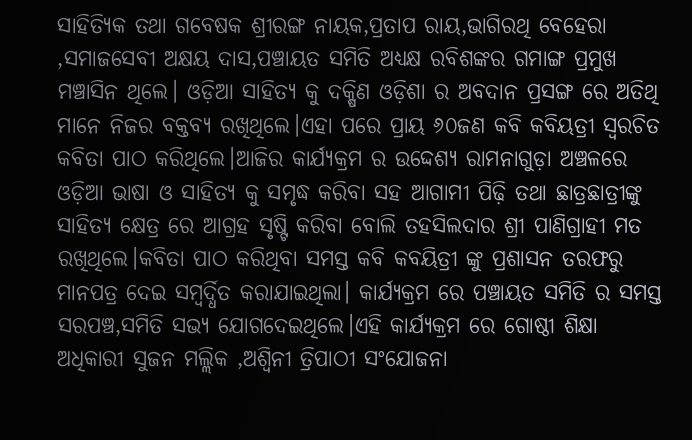ସାହିତ୍ୟିକ ତଥା ଗବେଷକ ଶ୍ରୀରଙ୍ଗ ନାୟକ,ପ୍ରତାପ ରାୟ,ଭାଗିରଥି ବେହେରା ,ସମାଜସେବୀ ଅକ୍ଷୟ ଦାସ,ପଞ୍ଚାୟତ ସମିତି ଅଧ୍ୟକ୍ଷ ରବିଶଙ୍କର ଗମାଙ୍ଗ ପ୍ରମୁଖ ମଞ୍ଚାସିନ ଥିଲେ। ଓଡ଼ିଆ ସାହିତ୍ୟ କୁ ଦକ୍ଷିଣ ଓଡ଼ିଶା ର ଅବଦାନ ପ୍ରସଙ୍ଗ ରେ ଅତିଥି ମାନେ ନିଜର ବକ୍ତବ୍ୟ ରଖିଥିଲେ।ଏହା ପରେ ପ୍ରାୟ ୬୦ଜଣ କବି କବିୟତ୍ରୀ ସ୍ବରଚିତ କବିତା ପାଠ କରିଥିଲେ।ଆଜିର କାର୍ଯ୍ୟକ୍ରମ ର ଉଦ୍ଦେଶ୍ୟ ରାମନାଗୁଡ଼ା ଅଞ୍ଚଳରେ ଓଡ଼ିଆ ଭାଷା ଓ ସାହିତ୍ୟ କୁ ସମୃଦ୍ଧ କରିବା ସହ ଆଗାମୀ ପିଢ଼ି ତଥା ଛାତ୍ରଛାତ୍ରୀଙ୍କୁ ସାହିତ୍ୟ କ୍ଷେତ୍ର ରେ ଆଗ୍ରହ ସୃଷ୍ଟି କରିବା ବୋଲି ତହସିଲଦାର ଶ୍ରୀ ପାଣିଗ୍ରାହୀ ମତ ରଖିଥିଲେ।କବିତା ପାଠ କରିଥିବା ସମସ୍ତ କବି କବୟିତ୍ରୀ ଙ୍କୁ ପ୍ରଶାସନ ତରଫରୁ ମାନପତ୍ର ଦେଇ ସମ୍ବର୍ଦ୍ଧିତ କରାଯାଇଥିଲା। କାର୍ଯ୍ୟକ୍ରମ ରେ ପଞ୍ଚାୟତ ସମିତି ର ସମସ୍ତ ସରପଞ୍ଚ,ସମିତି ସଭ୍ୟ ଯୋଗଦେଇଥିଲେ।ଏହି କାର୍ଯ୍ୟକ୍ରମ ରେ ଗୋଷ୍ଠୀ ଶିକ୍ଷା ଅଧିକାରୀ ସୁଜନ ମଲ୍ଲିକ ,ଅଶ୍ଵିନୀ ତ୍ରିପାଠୀ ସଂଯୋଜନା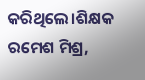କରିଥିଲେ।ଶିକ୍ଷକ ରମେଶ ମିଶ୍ର,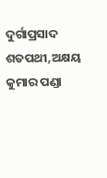ଦୁର୍ଗାପ୍ରସାଦ ଶତପଥୀ,ଅକ୍ଷୟ କୁମାର ପଣ୍ଡା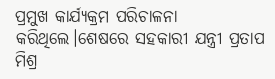ପ୍ରମୁଖ କାର୍ଯ୍ୟକ୍ରମ ପରିଚାଳନା କରିଥିଲେ।ଶେଷରେ ସହକାରୀ ଯନ୍ତ୍ରୀ ପ୍ରତାପ ମିଶ୍ର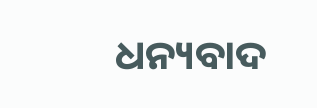ଧନ୍ୟବାଦ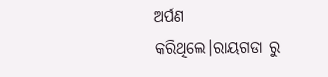ଅର୍ପଣ କରିଥିଲେ।ରାୟଗଡା ରୁ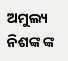ଅମୁଲ୍ୟ ନିଶଙ୍କ ଙ୍କ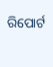ରିପୋର୍ଟ